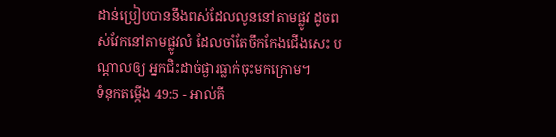ដាន់ប្រៀបបាននឹងពស់ដែលលូននៅតាមផ្លូវ ដូចពស់វែកនៅតាមផ្លូវលំ ដែលចាំតែចឹកកែងជើងសេះ បណ្តាលឲ្យ អ្នកជិះដាច់ផ្ងារធ្លាក់ចុះមកក្រោម។
ទំនុកតម្កើង 49:5 - អាល់គី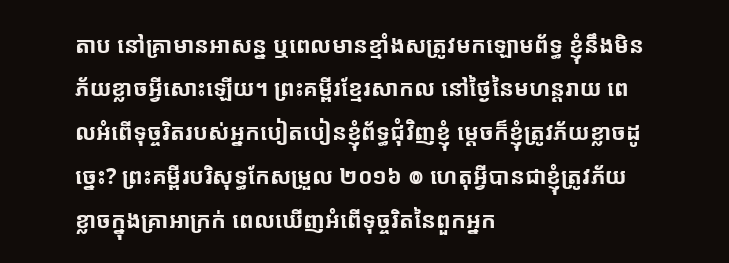តាប នៅគ្រាមានអាសន្ន ឬពេលមានខ្មាំងសត្រូវមកឡោមព័ទ្ធ ខ្ញុំនឹងមិនភ័យខ្លាចអ្វីសោះឡើយ។ ព្រះគម្ពីរខ្មែរសាកល នៅថ្ងៃនៃមហន្តរាយ ពេលអំពើទុច្ចរិតរបស់អ្នកបៀតបៀនខ្ញុំព័ទ្ធជុំវិញខ្ញុំ ម្ដេចក៏ខ្ញុំត្រូវភ័យខ្លាចដូច្នេះ? ព្រះគម្ពីរបរិសុទ្ធកែសម្រួល ២០១៦ ៙ ហេតុអ្វីបានជាខ្ញុំត្រូវភ័យខ្លាចក្នុងគ្រាអាក្រក់ ពេលឃើញអំពើទុច្ចរិតនៃពួកអ្នក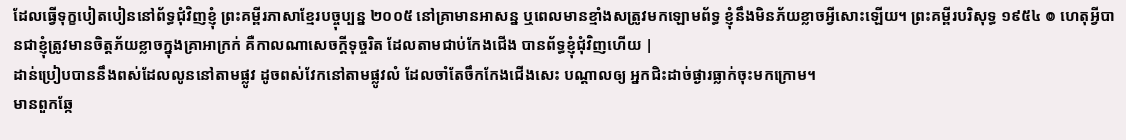ដែលធ្វើទុក្ខបៀតបៀននៅព័ទ្ធជុំវិញខ្ញុំ ព្រះគម្ពីរភាសាខ្មែរបច្ចុប្បន្ន ២០០៥ នៅគ្រាមានអាសន្ន ឬពេលមានខ្មាំងសត្រូវមកឡោមព័ទ្ធ ខ្ញុំនឹងមិនភ័យខ្លាចអ្វីសោះឡើយ។ ព្រះគម្ពីរបរិសុទ្ធ ១៩៥៤ ៙ ហេតុអ្វីបានជាខ្ញុំត្រូវមានចិត្តភ័យខ្លាចក្នុងគ្រាអាក្រក់ គឺកាលណាសេចក្ដីទុច្ចរិត ដែលតាមជាប់កែងជើង បានព័ទ្ធខ្ញុំជុំវិញហើយ |
ដាន់ប្រៀបបាននឹងពស់ដែលលូននៅតាមផ្លូវ ដូចពស់វែកនៅតាមផ្លូវលំ ដែលចាំតែចឹកកែងជើងសេះ បណ្តាលឲ្យ អ្នកជិះដាច់ផ្ងារធ្លាក់ចុះមកក្រោម។
មានពួកឆ្កែ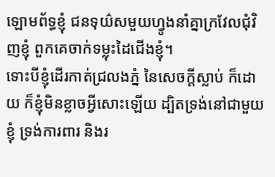ឡោមព័ទ្ធខ្ញុំ ជនទុយ៌សមួយហ្វូងនាំគ្នាក្រវែលជុំវិញខ្ញុំ ពួកគេចាក់ទម្លុះដៃជើងខ្ញុំ។
ទោះបីខ្ញុំដើរកាត់ជ្រលងភ្នំ នៃសេចក្ដីស្លាប់ ក៏ដោយ ក៏ខ្ញុំមិនខ្លាចអ្វីសោះឡើយ ដ្បិតទ្រង់នៅជាមួយខ្ញុំ ទ្រង់ការពារ និងរ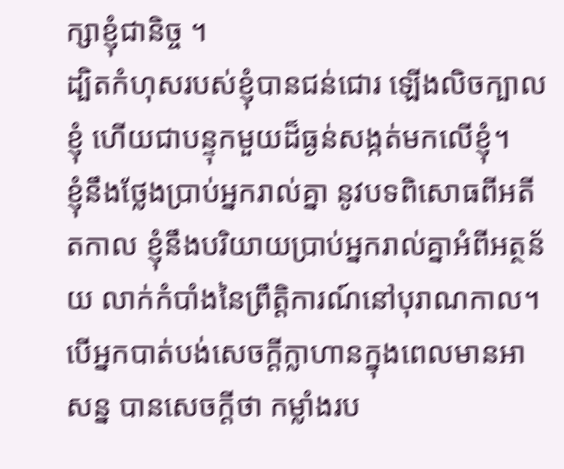ក្សាខ្ញុំជានិច្ច ។
ដ្បិតកំហុសរបស់ខ្ញុំបានជន់ជោរ ឡើងលិចក្បាលខ្ញុំ ហើយជាបន្ទុកមួយដ៏ធ្ងន់សង្កត់មកលើខ្ញុំ។
ខ្ញុំនឹងថ្លែងប្រាប់អ្នករាល់គ្នា នូវបទពិសោធពីអតីតកាល ខ្ញុំនឹងបរិយាយប្រាប់អ្នករាល់គ្នាអំពីអត្ថន័យ លាក់កំបាំងនៃព្រឹត្តិការណ៍នៅបុរាណកាល។
បើអ្នកបាត់បង់សេចក្ដីក្លាហានក្នុងពេលមានអាសន្ន បានសេចក្ដីថា កម្លាំងរប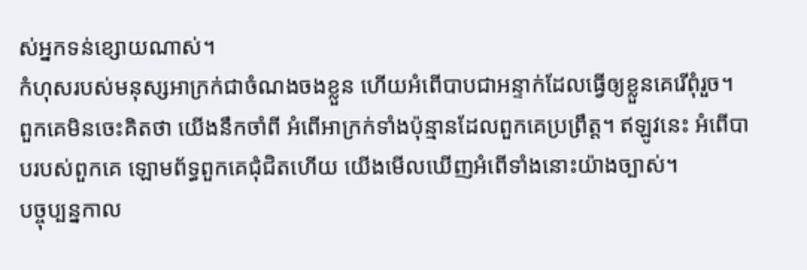ស់អ្នកទន់ខ្សោយណាស់។
កំហុសរបស់មនុស្សអាក្រក់ជាចំណងចងខ្លួន ហើយអំពើបាបជាអន្ទាក់ដែលធ្វើឲ្យខ្លួនគេរើពុំរួច។
ពួកគេមិនចេះគិតថា យើងនឹកចាំពី អំពើអាក្រក់ទាំងប៉ុន្មានដែលពួកគេប្រព្រឹត្ត។ ឥឡូវនេះ អំពើបាបរបស់ពួកគេ ឡោមព័ទ្ធពួកគេជុំជិតហើយ យើងមើលឃើញអំពើទាំងនោះយ៉ាងច្បាស់។
បច្ចុប្បន្នកាល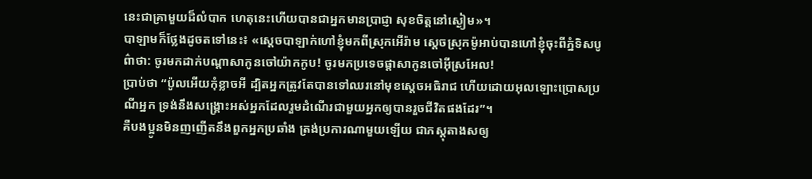នេះជាគ្រាមួយដ៏លំបាក ហេតុនេះហើយបានជាអ្នកមានប្រាជ្ញា សុខចិត្តនៅស្ងៀម»។
បាឡាមក៏ថ្លែងដូចតទៅនេះ៖ «ស្តេចបាឡាក់ហៅខ្ញុំមកពីស្រុកអើរ៉ាម ស្តេចស្រុកម៉ូអាប់បានហៅខ្ញុំចុះពីភ្នំទិសបូព៌ាថា: ចូរមកដាក់បណ្តាសាកូនចៅយ៉ាកកូប! ចូរមកប្រទេចផ្តាសាកូនចៅអ៊ីស្រអែល!
ប្រាប់ថា “ប៉ូលអើយកុំខ្លាចអី ដ្បិតអ្នកត្រូវតែបានទៅឈរនៅមុខស្តេចអធិរាជ ហើយដោយអុលឡោះប្រោសប្រណីអ្នក ទ្រង់នឹងសង្គ្រោះអស់អ្នកដែលរួមដំណើរជាមួយអ្នកឲ្យបានរួចជីវិតផងដែរ”។
គឺបងប្អូនមិនញញើតនឹងពួកអ្នកប្រឆាំង ត្រង់ប្រការណាមួយឡើយ ជាភស្ដុតាងសឲ្យ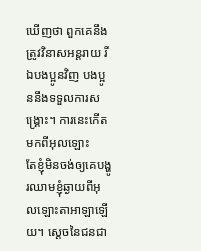ឃើញថា ពួកគេនឹងត្រូវវិនាសអន្ដរាយ រីឯបងប្អូនវិញ បងប្អូននឹងទទួលការសង្គ្រោះ។ ការនេះកើតមកពីអុលឡោះ
តែខ្ញុំមិនចង់ឲ្យគេបង្ហូរឈាមខ្ញុំឆ្ងាយពីអុលឡោះតាអាឡាឡើយ។ ស្តេចនៃជនជា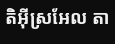តិអ៊ីស្រអែល តា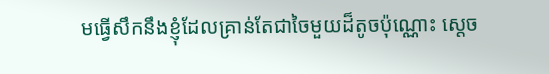មធ្វើសឹកនឹងខ្ញុំដែលគ្រាន់តែជាចៃមួយដ៏តូចប៉ុណ្ណោះ ស្តេច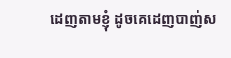ដេញតាមខ្ញុំ ដូចគេដេញបាញ់ស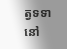ត្វទទានៅ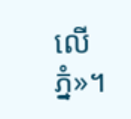លើភ្នំ»។